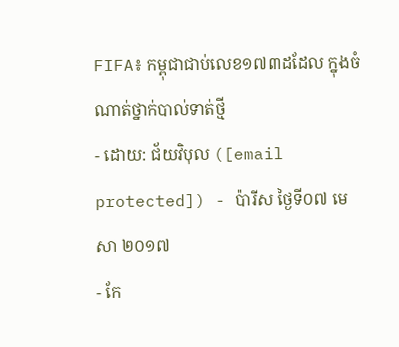FIFA៖ កម្ពុជាជាប់លេខ១៧៣ដដែល ក្នុងចំណាត់ថ្នាក់បាល់ទាត់ថ្មី
- ដោយ: ជ័យវិបុល ([email protected]) - ប៉ារីស ថ្ងៃទី០៧ មេសា ២០១៧
- កែ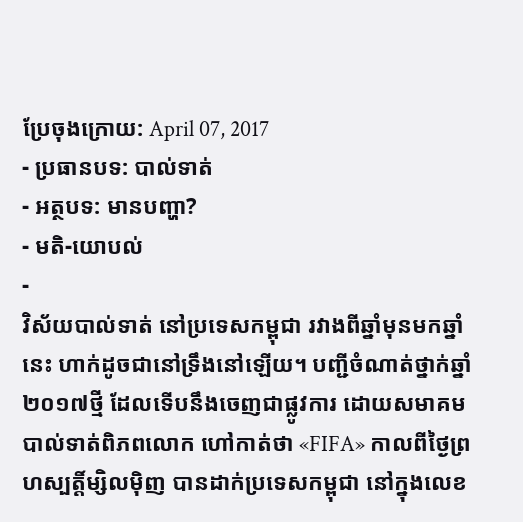ប្រែចុងក្រោយ: April 07, 2017
- ប្រធានបទ: បាល់ទាត់
- អត្ថបទ: មានបញ្ហា?
- មតិ-យោបល់
-
វិស័យបាល់ទាត់ នៅប្រទេសកម្ពុជា រវាងពីឆ្នាំមុនមកឆ្នាំនេះ ហាក់ដូចជានៅទ្រឹងនៅឡើយ។ បញ្ជីចំណាត់ថ្នាក់ឆ្នាំ២០១៧ថ្មី ដែលទើបនឹងចេញជាផ្លូវការ ដោយសមាគមបាល់ទាត់ពិភពលោក ហៅកាត់ថា «FIFA» កាលពីថ្ងៃព្រហស្បត្តិ៍ម្សិលម៉ិញ បានដាក់ប្រទេសកម្ពុជា នៅក្នុងលេខ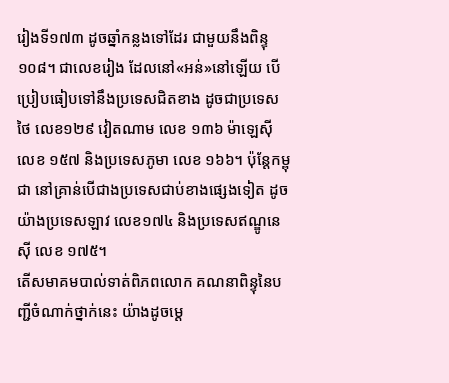រៀងទី១៧៣ ដូចឆ្នាំកន្លងទៅដែរ ជាមួយនឹងពិន្ទុ១០៨។ ជាលេខរៀង ដែលនៅ«អន់»នៅឡើយ បើប្រៀបធៀបទៅនឹងប្រទេសជិតខាង ដូចជាប្រទេសថៃ លេខ១២៩ វៀតណាម លេខ ១៣៦ ម៉ាឡេស៊ី លេខ ១៥៧ និងប្រទេសភូមា លេខ ១៦៦។ ប៉ុន្តែកម្ពុជា នៅគ្រាន់បើជាងប្រទេសជាប់ខាងផ្សេងទៀត ដូចយ៉ាងប្រទេសឡាវ លេខ១៧៤ និងប្រទេសឥណ្ឌូនេស៊ី លេខ ១៧៥។
តើសមាគមបាល់ទាត់ពិភពលោក គណនាពិន្ទុនៃបញ្ជីចំណាក់ថ្នាក់នេះ យ៉ាងដូចម្ដេ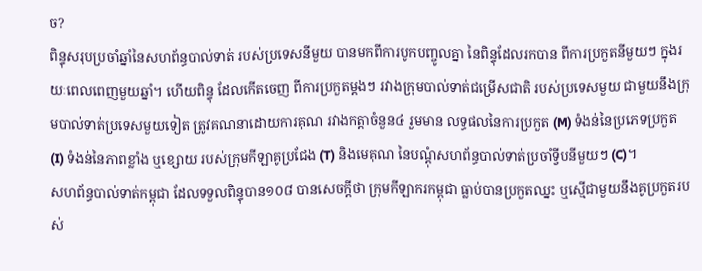ច?
ពិន្ទុសរុបប្រចាំឆ្នាំនៃសហព័ន្ធបាល់ទាត់ របស់ប្រទេសនីមួយ បានមកពីការបូកបញ្ចូលគ្នា នៃពិន្ទុដែលរកបាន ពីការប្រកួតនីមួយៗ ក្នុងរយៈពេលពេញមួយឆ្នាំ។ ហើយពិន្ទុ ដែលកើតចេញ ពីការប្រកួតម្ដងៗ រវាងក្រុមបាល់ទាត់ជម្រើសជាតិ របស់ប្រទេសមួយ ជាមួយនឹងក្រុមបាល់ទាត់ប្រទេសមួយទៀត ត្រូវគណនាដោយការគុណ រវាងកត្តាចំនួន៤ រួមមាន លទ្ធផលនៃការប្រកួត (M) ទំងន់នៃប្រភេទប្រកួត (I) ទំងន់នៃភាពខ្លាំង ឬខ្សោយ របស់ក្រុមកីឡាគូប្រជែង (T) និងមេគុណ នៃបណ្ដុំសហព័ន្ធបាល់ទាត់ប្រចាំទ្វីបនីមួយៗ (C)។
សហព័ន្ធបាល់ទាត់កម្ពុជា ដែលទទួលពិន្ទុបាន១០៨ បានសេចក្ដីថា ក្រុមកីឡាករកម្ពុជា ធ្លាប់បានប្រកួតឈ្នះ ឬស្មើជាមួយនឹងគូប្រកួតរបស់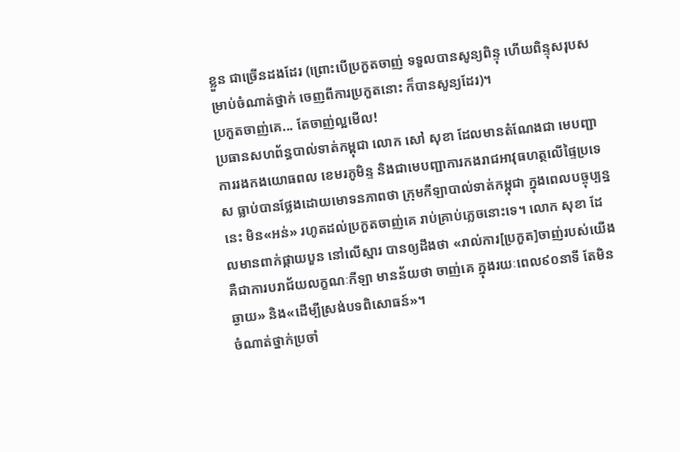ខ្លួន ជាច្រើនដងដែរ (ព្រោះបើប្រកួតចាញ់ ទទួលបានសូន្យពិន្ទុ ហើយពិន្ទុសរុបសម្រាប់ចំណាត់ថ្នាក់ ចេញពីការប្រកួតនោះ ក៏បានសូន្យដែរ)។
ប្រកួតចាញ់គេ... តែចាញ់ល្អមើល!
ប្រធានសហព័ន្ធបាល់ទាត់កម្ពុជា លោក សៅ សុខា ដែលមានតំណែងជា មេបញ្ជាការរងកងយោធពល ខេមរភូមិន្ទ និងជាមេបញ្ជាការកងរាជអាវុធហត្ថលើផ្ទៃប្រទេស ធ្លាប់បានថ្លែងដោយមោទនភាពថា ក្រុមកីឡាបាល់ទាត់កម្ពុជា ក្នុងពេលបច្ចុប្បន្ននេះ មិន«អន់» រហូតដល់ប្រកួតចាញ់គេ រាប់គ្រាប់ភ្លេចនោះទេ។ លោក សុខា ដែលមានពាក់ផ្កាយបួន នៅលើស្មារ បានឲ្យដឹងថា «រាល់ការ[ប្រកួត]ចាញ់របស់យើង គឺជាការបរាជ័យលក្ខណៈកីឡា មានន័យថា ចាញ់គេ ក្នុងរយៈពេល៩០នាទី តែមិនឆ្ងាយ» និង«ដើម្បីស្រង់បទពិសោធន៍»។
ចំណាត់ថ្នាក់ប្រចាំ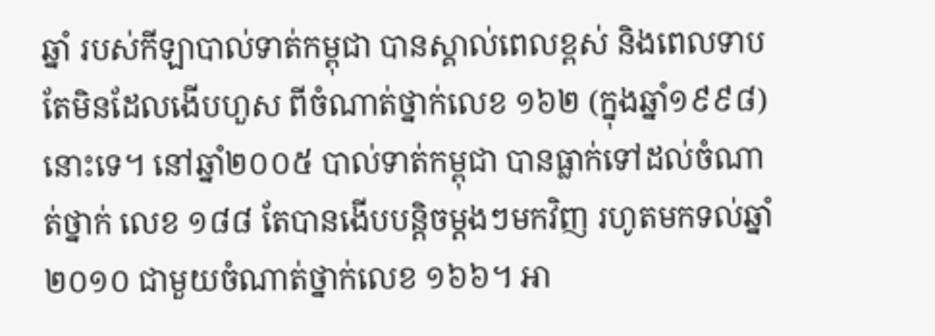ឆ្នាំ របស់កីឡាបាល់ទាត់កម្ពុជា បានស្គាល់ពេលខ្ពស់ និងពេលទាប តែមិនដែលងើបហួស ពីចំណាត់ថ្នាក់លេខ ១៦២ (ក្នុងឆ្នាំ១៩៩៨) នោះទេ។ នៅឆ្នាំ២០០៥ បាល់ទាត់កម្ពុជា បានធ្លាក់ទៅដល់ចំណាត់ថ្នាក់ លេខ ១៨៨ តែបានងើបបន្តិចម្ដងៗមកវិញ រហូតមកទល់ឆ្នាំ ២០១០ ជាមួយចំណាត់ថ្នាក់លេខ ១៦៦។ អា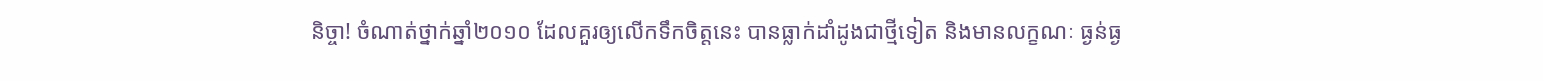និច្ចា! ចំណាត់ថ្នាក់ឆ្នាំ២០១០ ដែលគួរឲ្យលើកទឹកចិត្តនេះ បានធ្លាក់ដាំដូងជាថ្មីទៀត និងមានលក្ខណៈ ធ្ងន់ធ្ង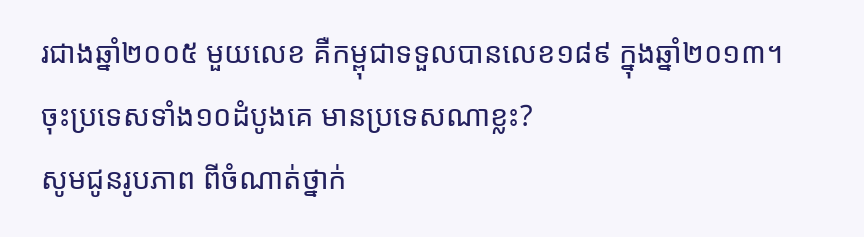រជាងឆ្នាំ២០០៥ មួយលេខ គឺកម្ពុជាទទួលបានលេខ១៨៩ ក្នុងឆ្នាំ២០១៣។
ចុះប្រទេសទាំង១០ដំបូងគេ មានប្រទេសណាខ្លះ?
សូមជូនរូបភាព ពីចំណាត់ថ្នាក់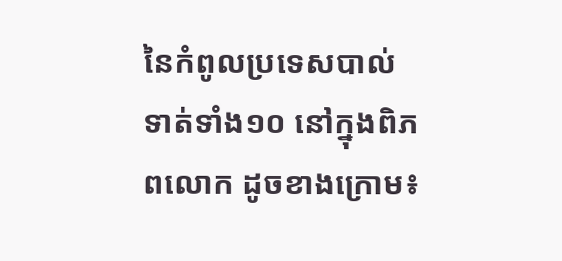នៃកំពូលប្រទេសបាល់ទាត់ទាំង១០ នៅក្នុងពិភពលោក ដូចខាងក្រោម៖